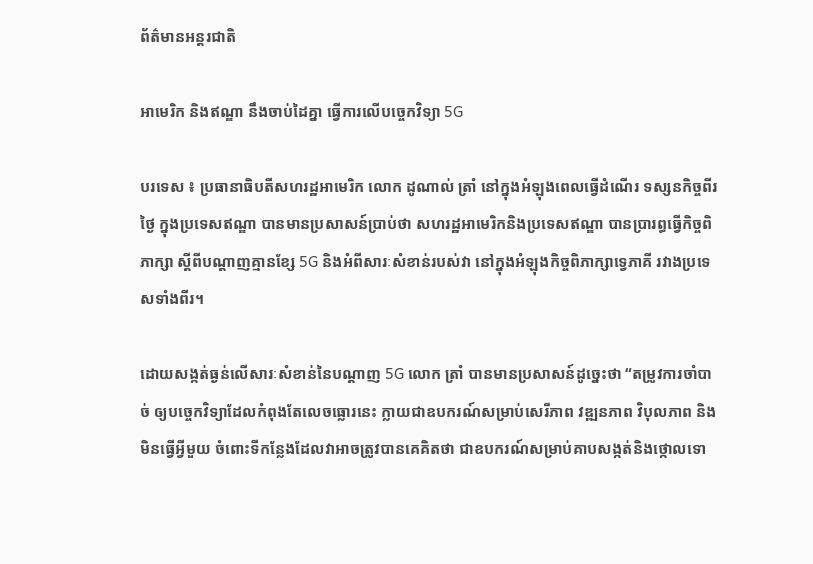ព័ត៌មានអន្តរជាតិ

អាមេរិក និងឥណ្ឌា នឹងចាប់ដៃគ្នា ធ្វើការលើបច្ចេកវិទ្យា 5G

បរទេស ៖ ប្រធានាធិបតីសហរដ្ឋអាមេរិក លោក ដូណាល់ ត្រាំ នៅក្នុងអំឡុងពេលធ្វើដំណើរ ទស្សនកិច្ចពីរថ្ងៃ ក្នុងប្រទេសឥណ្ឌា បានមានប្រសាសន៍ប្រាប់ថា សហរដ្ឋអាមេរិកនិងប្រទេសឥណ្ឌា បានប្រារព្ធធ្វើកិច្ចពិភាក្សា ស្តីពីបណ្ដាញគ្មានខ្សែ 5G និងអំពីសារៈសំខាន់របស់វា នៅក្នុងអំឡុងកិច្ចពិភាក្សាទ្វេភាគី រវាងប្រទេសទាំងពីរ។

ដោយសង្កត់ធ្ងន់លើសារៈសំខាន់នៃបណ្ដាញ 5G លោក ត្រាំ បានមានប្រសាសន៍ដូច្នេះថា “តម្រូវការចាំបាច់ ឲ្យបច្ចេកវិទ្យាដែលកំពុងតែលេចធ្លោរនេះ ក្លាយជាឧបករណ៍សម្រាប់សេរីភាព វឌ្ឍនភាព វិបុលភាព និងមិនធ្វើអ្វីមួយ ចំពោះទីកន្លែងដែលវាអាចត្រូវបានគេគិតថា ជាឧបករណ៍សម្រាប់គាបសង្កត់និងថ្កោលទោ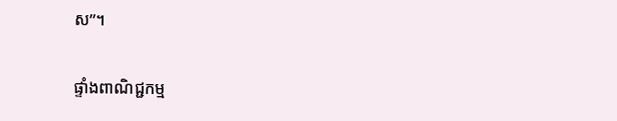ស”។

ផ្ទាំងពាណិជ្ជកម្ម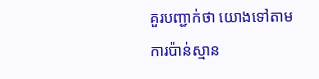គួរបញ្ជាក់ថា យោងទៅតាមការប៉ាន់ស្មាន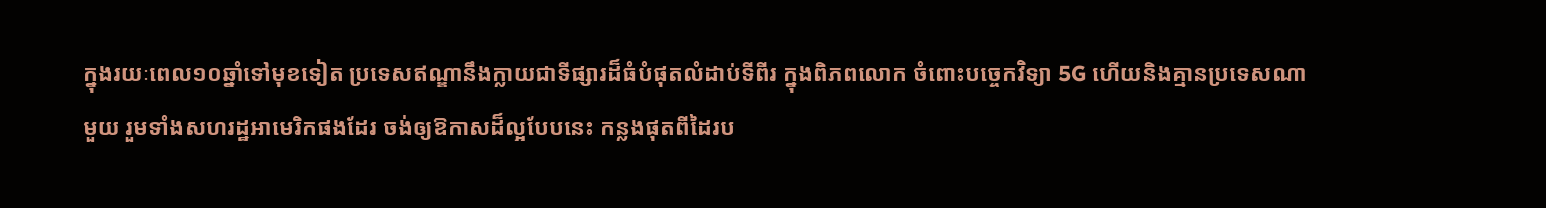ក្នុងរយៈពេល១០ឆ្នាំទៅមុខទៀត ប្រទេសឥណ្ឌានឹងក្លាយជាទីផ្សារដ៏ធំបំផុតលំដាប់ទីពីរ ក្នុងពិភពលោក ចំពោះបច្ចេកវិទ្យា 5G ហើយនិងគ្មានប្រទេសណាមួយ រួមទាំងសហរដ្ឋអាមេរិកផងដែរ ចង់ឲ្យឱកាសដ៏ល្អបែបនេះ កន្លងផុតពីដៃរប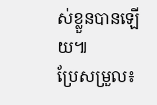ស់ខ្លួនបានឡើយ៕
ប្រែសម្រួល៖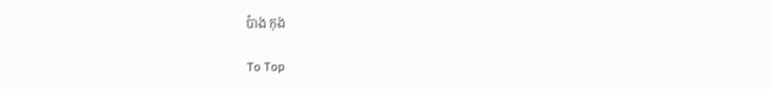ប៉ាង កុង

To Top